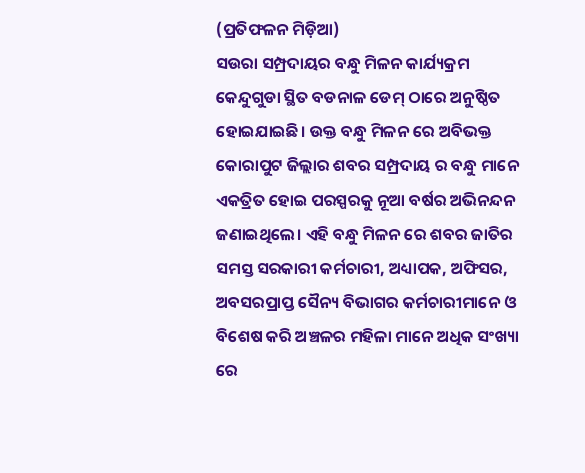(ପ୍ରତିଫଳନ ମିଡ଼ିଆ)
ସଉରା ସମ୍ପ୍ରଦାୟର ବନ୍ଧୁ ମିଳନ କାର୍ଯ୍ୟକ୍ରମ କେନ୍ଦୁଗୁଡା ସ୍ଥିତ ବଡନାଳ ଡେମ୍ ଠାରେ ଅନୁଷ୍ଠିତ ହୋଇଯାଇଛି। ଉକ୍ତ ବନ୍ଧୁ ମିଳନ ରେ ଅବିଭକ୍ତ କୋରାପୁଟ ଜିଲ୍ଲାର ଶବର ସମ୍ପ୍ରଦାୟ ର ବନ୍ଧୁ ମାନେ ଏକତ୍ରିତ ହୋଇ ପରସ୍ପରକୁ ନୂଆ ବର୍ଷର ଅଭିନନ୍ଦନ ଜଣାଇଥିଲେ। ଏହି ବନ୍ଧୁ ମିଳନ ରେ ଶବର ଜାତିର ସମସ୍ତ ସରକାରୀ କର୍ମଚାରୀ, ଅଧ୍ୟାପକ, ଅଫିସର, ଅବସରପ୍ରାପ୍ତ ସୈନ୍ୟ ବିଭାଗର କର୍ମଚାରୀମାନେ ଓ ବିଶେଷ କରି ଅଞ୍ଚଳର ମହିଳା ମାନେ ଅଧିକ ସଂଖ୍ୟା ରେ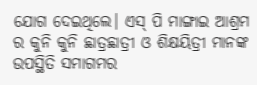ଯୋଗ ଦେଇଥିଲେ। ଏସ୍ ପି ମାଙ୍ଗାଇ ଆଶ୍ରମ ର କୁନି କୁନି ଛାତ୍ରଛାତ୍ରୀ ଓ ଶିକ୍ଷୟିତ୍ରୀ ମାନଙ୍କ ଉପସ୍ଥିତି ସମାଗମର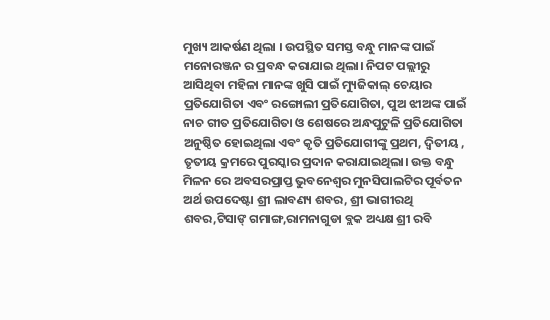ମୁଖ୍ୟ ଆକର୍ଷଣ ଥିଲା । ଉପସ୍ଥିତ ସମସ୍ତ ବନ୍ଧୁ ମାନଙ୍କ ପାଇଁ ମନୋରଞ୍ଜନ ର ପ୍ରବନ୍ଧ କରାଯାଇ ଥିଲା। ନିପଟ ପଲ୍ଲୀରୁ ଆସିଥିବା ମହିଳା ମାନଙ୍କ ଖୁସି ପାଇଁ ମ୍ୟୁଜିକାଲ୍ ଚେୟାର ପ୍ରତିଯୋଗିତା ଏବଂ ରଙ୍ଗୋଲୀ ପ୍ରତିଯୋଗିତା, ପୁଅ ଝୀଅଙ୍କ ପାଇଁ ନାଚ ଗୀତ ପ୍ରତିଯୋଗିତା ଓ ଶେଷରେ ଅନ୍ଧପୁଟୁଳି ପ୍ରତିଯୋଗିତା ଅନୁଷ୍ଠିତ ହୋଇଥିଲା ଏବଂ କୃତି ପ୍ରତିଯୋଗୀଙ୍କୁ ପ୍ରଥମ, ଦ୍ୱିତୀୟ , ତୃତୀୟ କ୍ରମରେ ପୁରସ୍କାର ପ୍ରଦାନ କରାଯାଇଥିଲା। ଉକ୍ତ ବନ୍ଧୁ ମିଳନ ରେ ଅବସରପ୍ରାପ୍ତ ଭୁବନେଶ୍ଵର ମୁନସିପାଲଟିର ପୂର୍ବତନ ଅର୍ଥ ଉପଦେଷ୍ଟା ଶ୍ରୀ ଲାବଣ୍ୟ ଶବର, ଶ୍ରୀ ଭାଗୀରଥି ଶବର,ଟିସାଙ୍ ଗମାଙ୍ଗ,ରାମନାଗୁଡା ବ୍ଲକ ଅଧ୍ୟକ୍ଷ ଶ୍ରୀ ରବି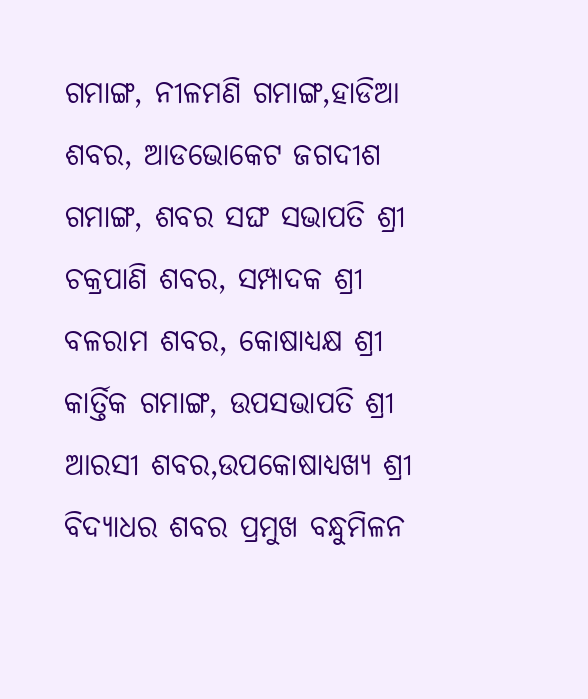ଗମାଙ୍ଗ, ନୀଳମଣି ଗମାଙ୍ଗ,ହାଡିଆ ଶବର, ଆଡଭୋକେଟ ଜଗଦୀଶ ଗମାଙ୍ଗ, ଶବର ସଙ୍ଘ ସଭାପତି ଶ୍ରୀ ଚକ୍ରପାଣି ଶବର, ସମ୍ପାଦକ ଶ୍ରୀ ବଳରାମ ଶବର, କୋଷାଧ୍ୟକ୍ଷ ଶ୍ରୀ କାର୍ତ୍ତିକ ଗମାଙ୍ଗ, ଉପସଭାପତି ଶ୍ରୀ ଆରସୀ ଶବର,ଉପକୋଷାଧ୍ୟଖ୍ୟ ଶ୍ରୀ ବିଦ୍ୟାଧର ଶବର ପ୍ରମୁଖ ବନ୍ଧୁମିଳନ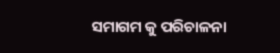ସମାଗମ କୁ ପରିଚାଳନା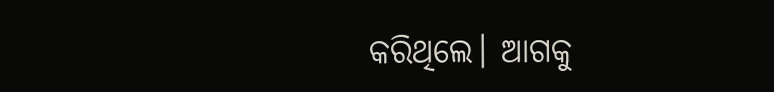କରିଥିଲେ। ଆଗକୁ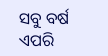ସବୁ ବର୍ଷ ଏପରି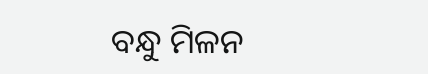ବନ୍ଧୁ ମିଳନ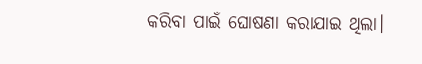କରିବା ପାଇଁ ଘୋଷଣା କରାଯାଇ ଥିଲା।